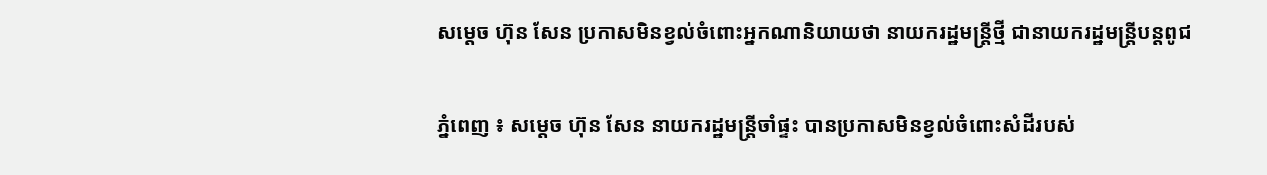សម្តេច ហ៊ុន សែន ប្រកាសមិនខ្វល់ចំពោះអ្នកណានិយាយថា នាយករដ្ឋមន្រ្តីថ្មី ជានាយករដ្ឋមន្រ្តីបន្តពូជ

ភ្នំពេញ ៖ សម្តេច ហ៊ុន សែន នាយករដ្ឋមន្ត្រីចាំផ្ទះ បានប្រកាសមិនខ្វល់ចំពោះសំដីរបស់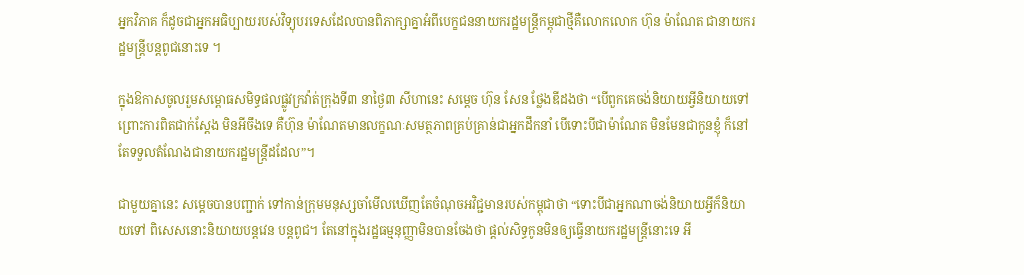អ្នកវិភាគ ក៏ដូចជាអ្នកអធិប្បាយរបស់វិទ្យុបរទេសដែលបានពិភាក្សាគ្នាអំពីបេក្ខជននាយករដ្ឋមន្រ្តីកម្ពុជាថ្មីគឺលោកលោក ហ៊ុន ម៉ាណែត ជានាយករដ្ឋមន្រ្តីបន្តពូជនោះទេ ។

ក្នុងឱកាសចូលរួមសម្ពោធសមិទ្ធផលផ្លូវក្រវ៉ាត់ក្រុងទី៣ នាថ្ងៃ៣ សីហានេះ សម្តេច ហ៊ុន សែន ថ្លែងឌីដងថា “បើពួកគេចង់និយាយអ្វីនិយាយទៅ ព្រោះការពិតជាក់ស្តែង មិនអីចឹងទេ គឺហ៊ុន ម៉ាណែតមានលក្ខណៈសមត្ថភាពគ្រប់គ្រាន់ជាអ្នកដឹកនាំ បើទោះបីជាម៉ាណែត មិនមែនជាកូនខ្ញុំ ក៏នៅតែទទួលតំណែងជានាយករដ្ឋមន្រ្តីដដែល”។

ជាមួយគ្នានេះ សម្តេចបានបញ្ជាក់ ទៅកាន់ក្រុមមនុស្សចាំមើលឃើញតែចំណុចអវិជ្ជមានរបស់កម្ពុជាថា “ទោះបីជាអ្នកណាចង់និយាយអ្វីក៏និយាយទៅ ពិសេសនោះនិយាយបន្តវេន បន្តពូជ។ តែនៅក្នុងរដ្ឋធម្មនុញ្ញាមិនបានចែងថា ផ្តល់សិទ្ធកូនមិនឲ្យធ្វើនាយករដ្ឋមន្ត្រីនោះទេ អី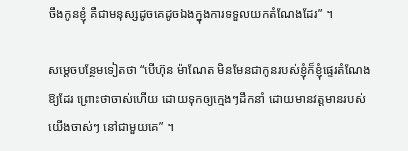ចឹងកូនខ្ញុំ គឺជាមនុស្សដូចគេដូចឯងក្នុងការទទួលយកតំណែងដែរ” ។

សម្តេចបន្ថែមទៀតថា “បើហ៊ុន ម៉ាណែត មិនមែនជាកូនរបស់ខ្ញុំក៏ខ្ញុំផ្ទេរតំណែងឱ្យដែរ ព្រោះថាចាស់ហើយ ដោយទុកឲ្យក្មេងៗដឹកនាំ ដោយមានវត្តមានរបស់យើងចាស់ៗ នៅជាមួយគេ” ។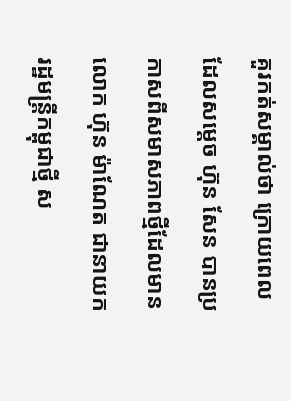គួរកត់សម្គាល់ថា ក្រោយពេលដែលសម្តេច ហ៊ុន សែន បានប្រកាសពីសមាសភាពថ្មីដែលមានលោក ហ៊ុន ម៉ាណែត ជានាយករដ្ឋមន្រ្តីកម្ពុជាថ្មី ស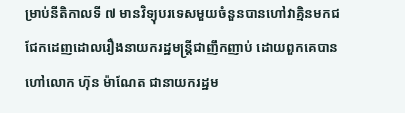ម្រាប់នីតិកាលទី ៧ មានវិទ្យុបរទេសមួយចំនួនបានហៅវាគ្មិនមកជជែកដេញដោលរឿងនាយករដ្ឋមន្រ្តីជាញឹកញាប់ ដោយពួកគេបានហៅលោក ហ៊ុន ម៉ាណែត ជានាយករដ្ឋម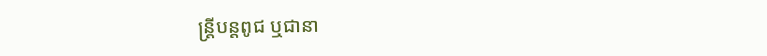ន្រ្តីបន្តពូជ ឬជានា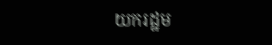យករដ្ឋម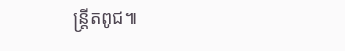ន្រ្តីតពូជ៕